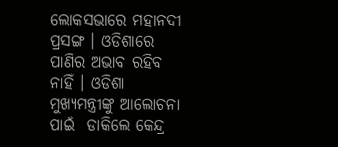ଲୋକସଭାରେ ମହାନଦୀ ପ୍ରସଙ୍ଗ । ଓଡିଶାରେ ପାଣିର ଅଭାବ ରହିବ ନାହିଁ । ଓଡିଶା ମୁଖ୍ୟମନ୍ତ୍ରୀଙ୍କୁ ଆଲୋଚନା ପାଇଁ  ଡାକିଲେ କେନ୍ଦ୍ର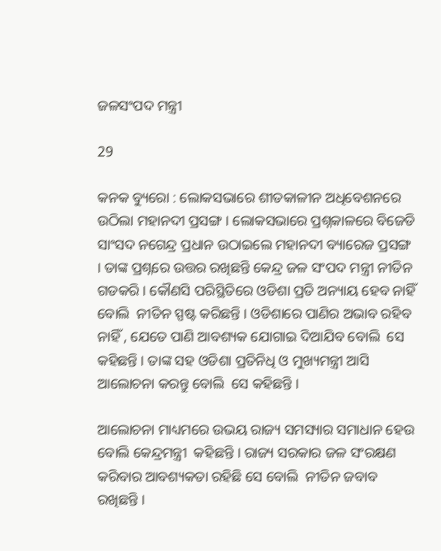ଜଳସଂପଦ ମନ୍ତ୍ରୀ

29

କନକ ବ୍ୟୁରୋ : ଲୋକସଭାରେ ଶୀତକାଳୀନ ଅଧିବେଶନରେ ଉଠିଲା ମହାନଦୀ ପ୍ରସଙ୍ଗ । ଲୋକସଭାରେ ପ୍ରଶ୍ନକାଳରେ ବିଜେଡି ସାଂସଦ ନଗେନ୍ଦ୍ର ପ୍ରଧାନ ଉଠାଇଲେ ମହାନଦୀ ବ୍ୟାରେଜ ପ୍ରସଙ୍ଗ । ତାଙ୍କ ପ୍ରଶ୍ନରେ ଉତ୍ତର ରଖିଛନ୍ତି କେନ୍ଦ୍ର ଜଳ ସଂପଦ ମନ୍ତ୍ରୀ ନୀତିନ ଗଡକରି । କୌଣସି ପରିସ୍ଥିତିରେ ଓଡିଶା ପ୍ରତି ଅନ୍ୟାୟ ହେବ ନାହିଁ  ବୋଲି  ନୀତିନ ସ୍ପଷ୍ଟ କରିଛନ୍ତି । ଓଡିଶାରେ ପାଣିର ଅଭାବ ରହିବ ନାହିଁ , ଯେତେ ପାଣି ଆବଶ୍ୟକ ଯୋଗାଇ ଦିଆଯିବ ବୋଲି  ସେ କହିଛନ୍ତି । ତାଙ୍କ ସହ ଓଡିଶା ପ୍ରତିନିଧି ଓ ମୁଖ୍ୟମନ୍ତ୍ରୀ ଆସି ଆଲୋଚନା କରନ୍ତୁ ବୋଲି  ସେ କହିଛନ୍ତି ।

ଆଲୋଚନା ମାଧ୍ୟମରେ ଉଭୟ ରାଜ୍ୟ ସମସ୍ୟାର ସମାଧାନ ହେଉ ବୋଲି କେନ୍ଦ୍ରମନ୍ତ୍ରୀ  କହିଛନ୍ତି । ରାଜ୍ୟ ସରକାର ଜଳ ସଂରକ୍ଷଣ କରିବାର ଆବଶ୍ୟକତା ରହିଛି ସେ ବୋଲି  ନୀତିନ ଜବାବ ରଖିଛନ୍ତି ।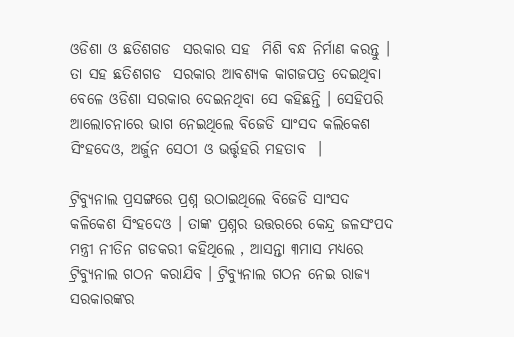ଓଡିଶା ଓ ଛତିଶଗଡ  ସରକାର ସହ  ମିଶି ବନ୍ଧ ନିର୍ମାଣ କରନ୍ତୁ । ତା ସହ ଛତିଶଗଡ  ସରକାର ଆବଶ୍ୟକ କାଗଜପତ୍ର ଦେଇଥିବା ବେଳେ ଓଡିଶା ସରକାର ଦେଇନଥିବା ସେ କହିଛନ୍ତି । ସେହିପରି ଆଲୋଚନାରେ ଭାଗ ନେଇଥିଲେ ବିଜେଡି ସାଂସଦ କଲିକେଶ ସିଂହଦେଓ, ଅର୍ଜୁନ ସେଠୀ ଓ ଭର୍ତ୍ତୃହରି ମହତାବ  ।

ଟ୍ରିବ୍ୟୁନାଲ ପ୍ରସଙ୍ଗରେ ପ୍ରଶ୍ନ ଉଠାଇଥିଲେ ବିଜେଡି ସାଂସଦ କଳିକେଶ ସିଂହଦେଓ । ତାଙ୍କ ପ୍ରଶ୍ନର ଉତ୍ତରରେ କେନ୍ଦ୍ର ଜଳସଂପଦ ମନ୍ତ୍ରୀ ନୀତିନ ଗଡକରୀ କହିଥିଲେ , ଆସନ୍ତା ୩ମାସ ମଧ୍ୟରେ ଟ୍ରିବ୍ୟୁନାଲ ଗଠନ କରାଯିବ । ଟ୍ରିବ୍ୟୁନାଲ ଗଠନ ନେଇ ରାଜ୍ୟ ସରକାରଙ୍କର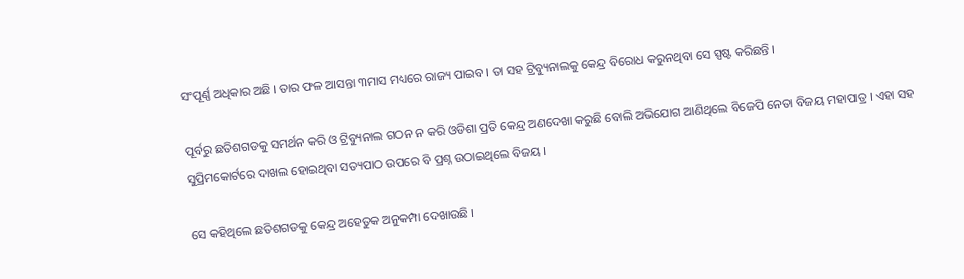ସଂପୂର୍ଣ୍ଣ ଅଧିକାର ଅଛି । ତାର ଫଳ ଆସନ୍ତା ୩ମାସ ମଧ୍ୟରେ ରାଜ୍ୟ ପାଇବ । ତା ସହ ଟ୍ରିବ୍ୟୁନାଲକୁ କେନ୍ଦ୍ର ବିରୋଧ କରୁନଥିବା ସେ ସ୍ପଷ୍ଟ କରିଛନ୍ତି ।

ପୂର୍ବରୁ ଛତିଶଗଡକୁ ସମର୍ଥନ କରି ଓ ଟ୍ରିବ୍ୟୁନାଲ ଗଠନ ନ କରି ଓଡିଶା ପ୍ରତି କେନ୍ଦ୍ର ଅଣଦେଖା କରୁଛି ବୋଲି ଅଭିଯୋଗ ଆଣିଥିଲେ ବିଜେପି ନେତା ବିଜୟ ମହାପାତ୍ର । ଏହା ସହ ସୁପ୍ରିମକୋର୍ଟରେ ଦାଖଲ ହୋଇଥିବା ସତ୍ୟପାଠ ଉପରେ ବି ପ୍ରଶ୍ନ ଉଠାଇଥିଲେ ବିଜୟ ।

ସେ କହିଥିଲେ ଛତିଶଗଡକୁ କେନ୍ଦ୍ର ଅହେତୁକ ଅନୁକମ୍ପା ଦେଖାଉଛି ।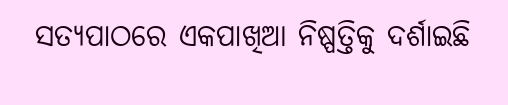ସତ୍ୟପାଠରେ ଏକପାଖିଆ ନିଷ୍ପତ୍ତିକୁ ଦର୍ଶାଇଛି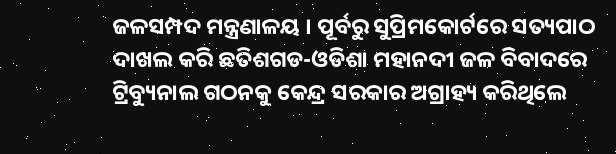ଜଳସମ୍ପଦ ମନ୍ତ୍ରଣାଳୟ । ପୂର୍ବରୁ ସୁପ୍ରିମକୋର୍ଟରେ ସତ୍ୟପାଠ ଦାଖଲ କରି ଛତିଶଗଡ-ଓଡିଶା ମହାନଦୀ ଜଳ ବିବାଦରେ ଟ୍ରିବ୍ୟୁନାଲ ଗଠନକୁ କେନ୍ଦ୍ର ସରକାର ଅଗ୍ରାହ୍ୟ କରିଥିଲେ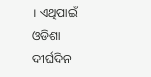। ଏଥିପାଇଁ ଓଡିଶା ଦୀର୍ଘଦିନ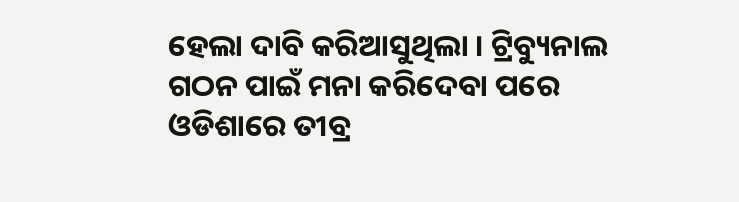ହେଲା ଦାବି କରିଆସୁଥିଲା । ଟ୍ରିବ୍ୟୁନାଲ ଗଠନ ପାଇଁ ମନା କରିଦେବା ପରେ ଓଡିଶାରେ ତୀବ୍ର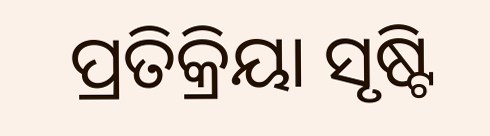ପ୍ରତିକ୍ରିୟା ସୃଷ୍ଟି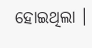ହୋଇଥିଲା ।